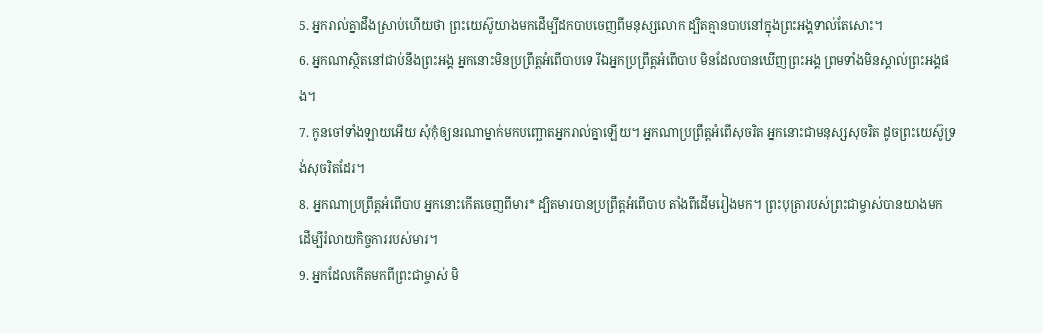5. អ្នករាល់គ្នាដឹងស្រាប់ហើយថា ព្រះយេស៊ូយាងមកដើម្បីដកបាបចេញពីមនុស្សលោក ដ្បិតគ្មានបាបនៅក្នុងព្រះអង្គទាល់តែសោះ។
6. អ្នកណាស្ថិតនៅជាប់នឹងព្រះអង្គ អ្នកនោះមិនប្រព្រឹត្តអំពើបាបទេ រីឯអ្នកប្រព្រឹត្តអំពើបាប មិនដែលបានឃើញព្រះអង្គ ព្រមទាំងមិនស្គាល់ព្រះអង្គផង។
7. កូនចៅទាំងឡាយអើយ សុំកុំឲ្យនរណាម្នាក់មកបញ្ឆោតអ្នករាល់គ្នាឡើយ។ អ្នកណាប្រព្រឹត្តអំពើសុចរិត អ្នកនោះជាមនុស្សសុចរិត ដូចព្រះយេស៊ូទ្រង់សុចរិតដែរ។
8. អ្នកណាប្រព្រឹត្តអំពើបាប អ្នកនោះកើតចេញពីមារ* ដ្បិតមារបានប្រព្រឹត្តអំពើបាប តាំងពីដើមរៀងមក។ ព្រះបុត្រារបស់ព្រះជាម្ចាស់បានយាងមក ដើម្បីរំលាយកិច្ចការរបស់មារ។
9. អ្នកដែលកើតមកពីព្រះជាម្ចាស់ មិ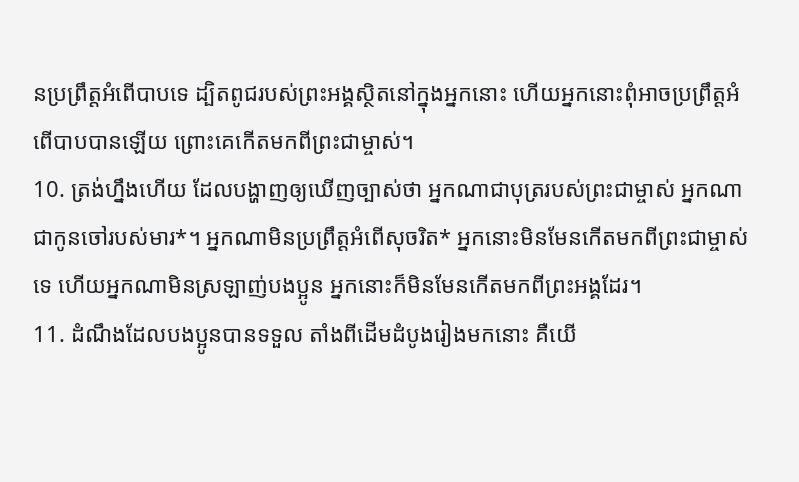នប្រព្រឹត្តអំពើបាបទេ ដ្បិតពូជរបស់ព្រះអង្គស្ថិតនៅក្នុងអ្នកនោះ ហើយអ្នកនោះពុំអាចប្រព្រឹត្តអំពើបាបបានឡើយ ព្រោះគេកើតមកពីព្រះជាម្ចាស់។
10. ត្រង់ហ្នឹងហើយ ដែលបង្ហាញឲ្យឃើញច្បាស់ថា អ្នកណាជាបុត្ររបស់ព្រះជាម្ចាស់ អ្នកណាជាកូនចៅរបស់មារ*។ អ្នកណាមិនប្រព្រឹត្តអំពើសុចរិត* អ្នកនោះមិនមែនកើតមកពីព្រះជាម្ចាស់ទេ ហើយអ្នកណាមិនស្រឡាញ់បងប្អូន អ្នកនោះក៏មិនមែនកើតមកពីព្រះអង្គដែរ។
11. ដំណឹងដែលបងប្អូនបានទទួល តាំងពីដើមដំបូងរៀងមកនោះ គឺយើ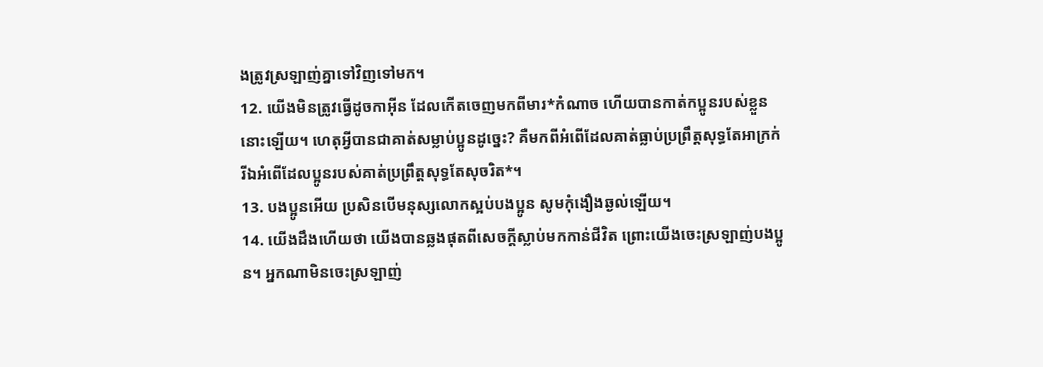ងត្រូវស្រឡាញ់គ្នាទៅវិញទៅមក។
12. យើងមិនត្រូវធ្វើដូចកាអ៊ីន ដែលកើតចេញមកពីមារ*កំណាច ហើយបានកាត់កប្អូនរបស់ខ្លួននោះឡើយ។ ហេតុអ្វីបានជាគាត់សម្លាប់ប្អូនដូច្នេះ? គឺមកពីអំពើដែលគាត់ធ្លាប់ប្រព្រឹត្តសុទ្ធតែអាក្រក់ រីឯអំពើដែលប្អូនរបស់គាត់ប្រព្រឹត្តសុទ្ធតែសុចរិត*។
13. បងប្អូនអើយ ប្រសិនបើមនុស្សលោកស្អប់បងប្អូន សូមកុំងឿងឆ្ងល់ឡើយ។
14. យើងដឹងហើយថា យើងបានឆ្លងផុតពីសេចក្ដីស្លាប់មកកាន់ជីវិត ព្រោះយើងចេះស្រឡាញ់បងប្អូន។ អ្នកណាមិនចេះស្រឡាញ់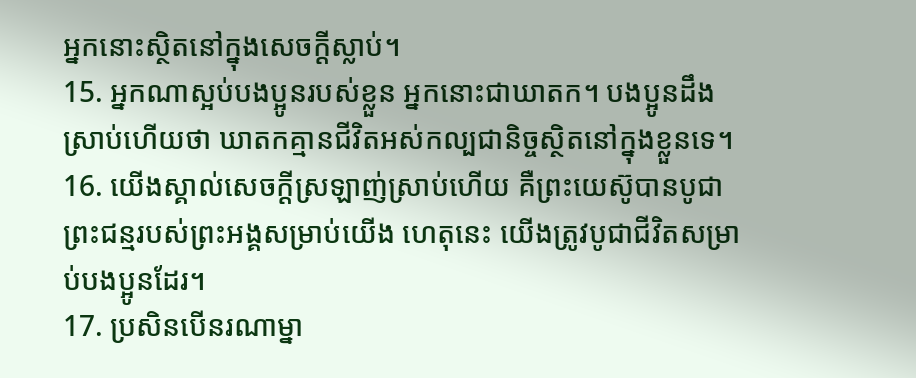អ្នកនោះស្ថិតនៅក្នុងសេចក្ដីស្លាប់។
15. អ្នកណាស្អប់បងប្អូនរបស់ខ្លួន អ្នកនោះជាឃាតក។ បងប្អូនដឹងស្រាប់ហើយថា ឃាតកគ្មានជីវិតអស់កល្បជានិច្ចស្ថិតនៅក្នុងខ្លួនទេ។
16. យើងស្គាល់សេចក្ដីស្រឡាញ់ស្រាប់ហើយ គឺព្រះយេស៊ូបានបូជាព្រះជន្មរបស់ព្រះអង្គសម្រាប់យើង ហេតុនេះ យើងត្រូវបូជាជីវិតសម្រាប់បងប្អូនដែរ។
17. ប្រសិនបើនរណាម្នា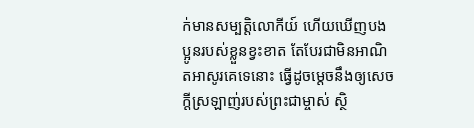ក់មានសម្បត្តិលោកីយ៍ ហើយឃើញបងប្អូនរបស់ខ្លួនខ្វះខាត តែបែរជាមិនអាណិតអាសូរគេទេនោះ ធ្វើដូចម្ដេចនឹងឲ្យសេចក្ដីស្រឡាញ់របស់ព្រះជាម្ចាស់ ស្ថិ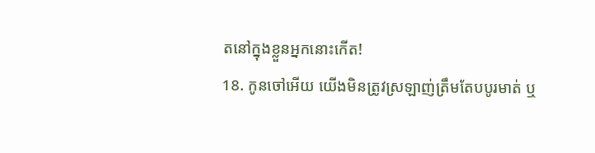តនៅក្នុងខ្លួនអ្នកនោះកើត!
18. កូនចៅអើយ យើងមិនត្រូវស្រឡាញ់ត្រឹមតែបបូរមាត់ ឬ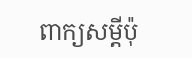ពាក្យសម្ដីប៉ុ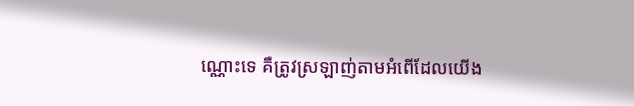ណ្ណោះទេ គឺត្រូវស្រឡាញ់តាមអំពើដែលយើង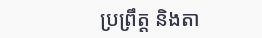ប្រព្រឹត្ត និងតា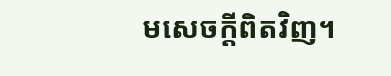មសេចក្ដីពិតវិញ។